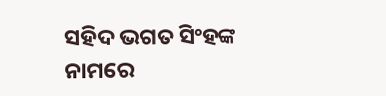ସହିଦ ଭଗତ ସିଂହଙ୍କ ନାମରେ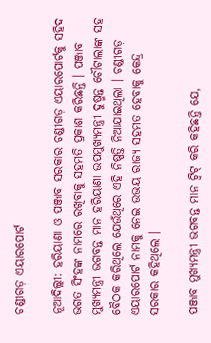ଚଣ୍ଡୀଗଡ଼ ଏୟାରପୋର୍ଟ

ନୂଆଦିଲ୍ଲୀ: ହରିୟାଣା ଓ ପଞ୍ଜାବ ସରକାର ଚଣ୍ଡୀଗଡ଼ ଏୟାରପୋର୍ଟକୁ ସହିଦ ଭଗତ ସିଂହଙ୍କ ନାମରେ ରଖିବାକୁ ସହମତି ପ୍ରକାଶ କରିଛନ୍ତି । ପଞ୍ଜାବ ମୁଖ୍ୟମନ୍ତ୍ରୀ ଭଗବନ୍ତ ମାନ ହରିୟାଣା ଉପମୁଖ୍ୟମନ୍ତ୍ରୀ ଦୁଷ୍ମନ୍ତ ଚୌଟାଲାଙ୍କ ସହ ବୈଠକ କରିଥିଲେ ଯେଉଁଥିରେ ଏହି ନିଷ୍ପତ୍ତି ନିଆଯାଇଥିଲା । ଚଣ୍ଡୀଗଡ଼ ଏୟାରପୋର୍ଟ ନାମକୁ ନେଇ ଉଭୟ ରାଜ୍ୟ ସହମତ ହେବାକୁ କେନ୍ଦ୍ର ସରକାର କହିଥିଲେ ।

ପଞ୍ଜାବ ମୁଖ୍ୟମନ୍ତ୍ରୀ ଭଗବନ୍ତ ମାନ ଟ୍ୱିଟ୍ କରି କହିଛନ୍ତି ଯେ,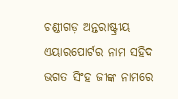ଚଣ୍ଡୀଗଡ଼ ଅନ୍ତରାଷ୍ଟ୍ରୀୟ ଏୟାରପୋର୍ଟର ନାମ ସହିଦ ଭଗତ ସିଂହ ଜୀଙ୍କ ନାମରେ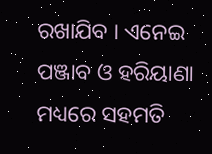ରଖାଯିବ । ଏନେଇ ପଞ୍ଜାବ ଓ ହରିୟାଣା ମଧ୍ୟରେ ସହମତି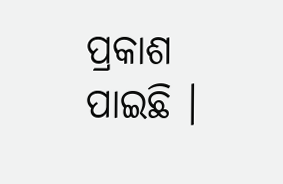ପ୍ରକାଶ ପାଇଛି ।